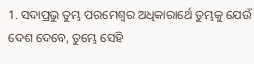1. ସଦାପ୍ରଭୁ ତୁମ୍ଭ ପରମେଶ୍ଵର ଅଧିକାରାର୍ଥେ ତୁମ୍ଭକୁ ଯେଉଁ ଦେଶ ଦେବେ, ତୁମ୍ଭେ ସେହି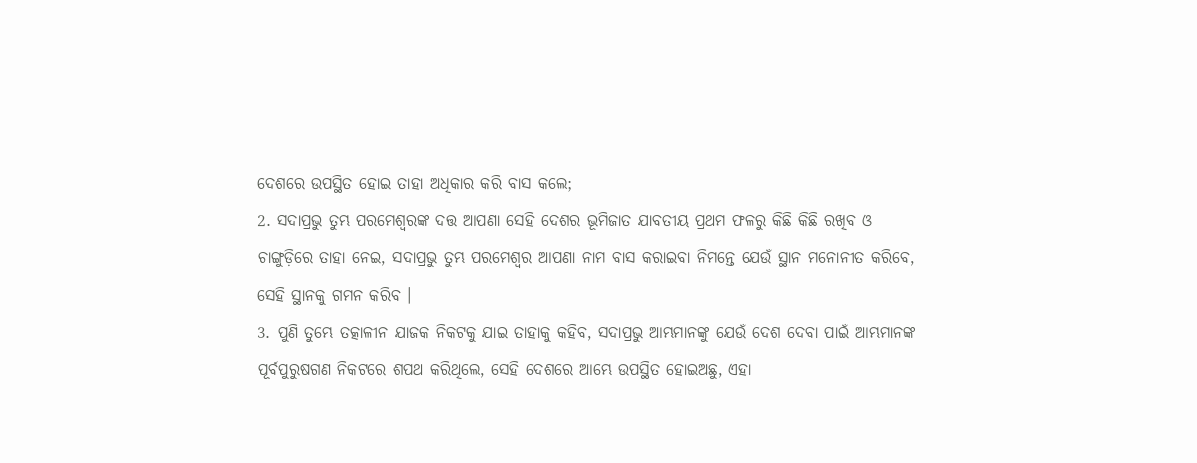ଦେଶରେ ଉପସ୍ଥିତ ହୋଇ ତାହା ଅଧିକାର କରି ବାସ କଲେ;
2. ସଦାପ୍ରଭୁ ତୁମ୍ଭ ପରମେଶ୍ଵରଙ୍କ ଦତ୍ତ ଆପଣା ସେହି ଦେଶର ଭୂମିଜାତ ଯାବତୀୟ ପ୍ରଥମ ଫଳରୁ କିଛି କିଛି ରଖିବ ଓ ଚାଙ୍ଗୁଡ଼ିରେ ତାହା ନେଇ, ସଦାପ୍ରଭୁ ତୁମ୍ଭ ପରମେଶ୍ଵର ଆପଣା ନାମ ବାସ କରାଇବା ନିମନ୍ତେ ଯେଉଁ ସ୍ଥାନ ମନୋନୀତ କରିବେ, ସେହି ସ୍ଥାନକୁ ଗମନ କରିବ ।
3. ପୁଣି ତୁମ୍ଭେ ତତ୍କାଳୀନ ଯାଜକ ନିକଟକୁ ଯାଇ ତାହାକୁ କହିବ, ସଦାପ୍ରଭୁ ଆମ୍ଭମାନଙ୍କୁ ଯେଉଁ ଦେଶ ଦେବା ପାଇଁ ଆମ୍ଭମାନଙ୍କ ପୂର୍ବପୁରୁଷଗଣ ନିକଟରେ ଶପଥ କରିଥିଲେ, ସେହି ଦେଶରେ ଆମ୍ଭେ ଉପସ୍ଥିତ ହୋଇଅଛୁ, ଏହା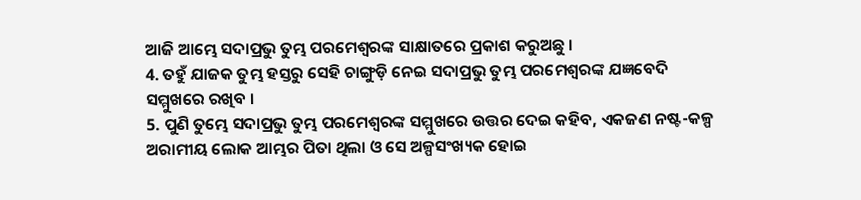ଆଜି ଆମ୍ଭେ ସଦାପ୍ରଭୁ ତୁମ୍ଭ ପରମେଶ୍ଵରଙ୍କ ସାକ୍ଷାତରେ ପ୍ରକାଶ କରୁଅଛୁ ।
4. ତହୁଁ ଯାଜକ ତୁମ୍ଭ ହସ୍ତରୁ ସେହି ଚାଙ୍ଗୁଡ଼ି ନେଇ ସଦାପ୍ରଭୁ ତୁମ୍ଭ ପରମେଶ୍ଵରଙ୍କ ଯଜ୍ଞବେଦି ସମ୍ମୁଖରେ ରଖିବ ।
5. ପୁଣି ତୁମ୍ଭେ ସଦାପ୍ରଭୁ ତୁମ୍ଭ ପରମେଶ୍ଵରଙ୍କ ସମ୍ମୁଖରେ ଉତ୍ତର ଦେଇ କହିବ, ଏକଜଣ ନଷ୍ଟ-କଳ୍ପ ଅରାମୀୟ ଲୋକ ଆମ୍ଭର ପିତା ଥିଲା ଓ ସେ ଅଳ୍ପସଂଖ୍ୟକ ହୋଇ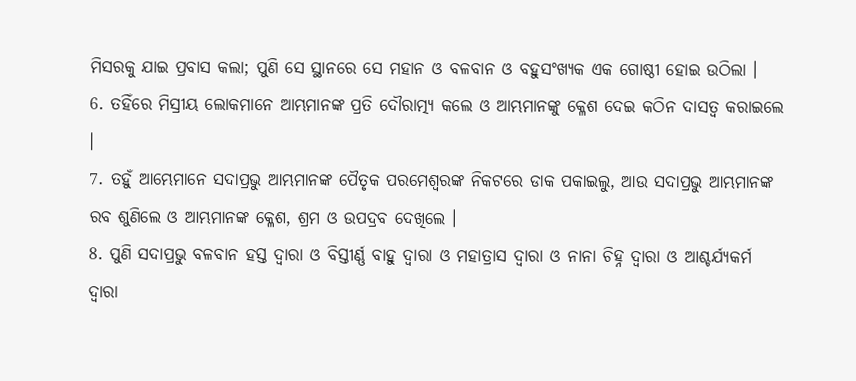ମିସରକୁ ଯାଇ ପ୍ରବାସ କଲା; ପୁଣି ସେ ସ୍ଥାନରେ ସେ ମହାନ ଓ ବଳବାନ ଓ ବହୁସଂଖ୍ୟକ ଏକ ଗୋଷ୍ଠୀ ହୋଇ ଉଠିଲା ।
6. ତହିଁରେ ମିସ୍ରୀୟ ଲୋକମାନେ ଆମ୍ଭମାନଙ୍କ ପ୍ରତି ଦୌରାତ୍ମ୍ୟ କଲେ ଓ ଆମ୍ଭମାନଙ୍କୁ କ୍ଳେଶ ଦେଇ କଠିନ ଦାସତ୍ଵ କରାଇଲେ ।
7. ତହୁଁ ଆମ୍ଭେମାନେ ସଦାପ୍ରଭୁ ଆମ୍ଭମାନଙ୍କ ପୈତୃକ ପରମେଶ୍ଵରଙ୍କ ନିକଟରେ ଡାକ ପକାଇଲୁ, ଆଉ ସଦାପ୍ରଭୁ ଆମ୍ଭମାନଙ୍କ ରବ ଶୁଣିଲେ ଓ ଆମ୍ଭମାନଙ୍କ କ୍ଳେଶ, ଶ୍ରମ ଓ ଉପଦ୍ରବ ଦେଖିଲେ ।
8. ପୁଣି ସଦାପ୍ରଭୁ ବଳବାନ ହସ୍ତ ଦ୍ଵାରା ଓ ବିସ୍ତୀର୍ଣ୍ଣ ବାହୁ ଦ୍ଵାରା ଓ ମହାତ୍ରାସ ଦ୍ଵାରା ଓ ନାନା ଚିହ୍ନ ଦ୍ଵାରା ଓ ଆଶ୍ଚର୍ଯ୍ୟକର୍ମ ଦ୍ଵାରା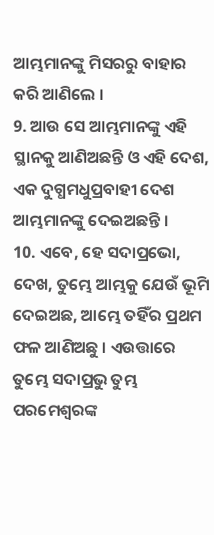ଆମ୍ଭମାନଙ୍କୁ ମିସରରୁ ବାହାର କରି ଆଣିଲେ ।
9. ଆଉ ସେ ଆମ୍ଭମାନଙ୍କୁ ଏହି ସ୍ଥାନକୁ ଆଣିଅଛନ୍ତି ଓ ଏହି ଦେଶ, ଏକ ଦୁଗ୍ଧମଧୁପ୍ରବାହୀ ଦେଶ ଆମ୍ଭମାନଙ୍କୁ ଦେଇଅଛନ୍ତି ।
10. ଏବେ, ହେ ସଦାପ୍ରଭୋ, ଦେଖ, ତୁମ୍ଭେ ଆମ୍ଭକୁ ଯେଉଁ ଭୂମି ଦେଇଅଛ, ଆମ୍ଭେ ତହିଁର ପ୍ରଥମ ଫଳ ଆଣିଅଛୁ । ଏଉତ୍ତାରେ ତୁମ୍ଭେ ସଦାପ୍ରଭୁ ତୁମ୍ଭ ପରମେଶ୍ଵରଙ୍କ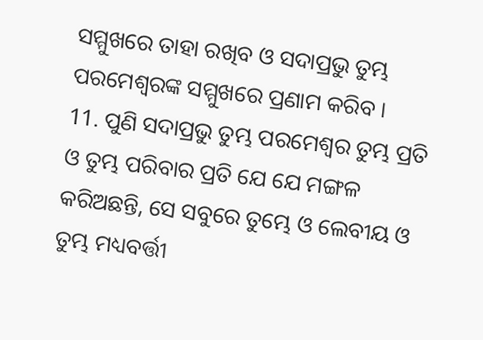ସମ୍ମୁଖରେ ତାହା ରଖିବ ଓ ସଦାପ୍ରଭୁ ତୁମ୍ଭ ପରମେଶ୍ଵରଙ୍କ ସମ୍ମୁଖରେ ପ୍ରଣାମ କରିବ ।
11. ପୁଣି ସଦାପ୍ରଭୁ ତୁମ୍ଭ ପରମେଶ୍ଵର ତୁମ୍ଭ ପ୍ରତି ଓ ତୁମ୍ଭ ପରିବାର ପ୍ରତି ଯେ ଯେ ମଙ୍ଗଳ କରିଅଛନ୍ତି, ସେ ସବୁରେ ତୁମ୍ଭେ ଓ ଲେବୀୟ ଓ ତୁମ୍ଭ ମଧ୍ୟବର୍ତ୍ତୀ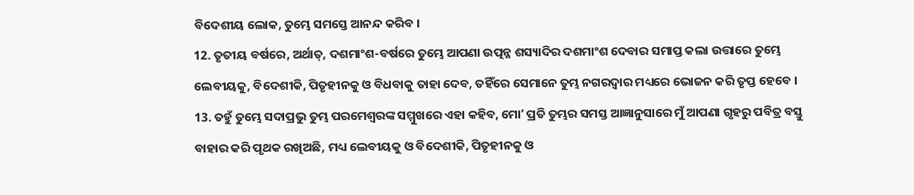ବିଦେଶୀୟ ଲୋକ, ତୁମ୍ଭେ ସମସ୍ତେ ଆନନ୍ଦ କରିବ ।
12. ତୃତୀୟ ବର୍ଷରେ, ଅର୍ଥାତ୍, ଦଶମାଂଶ-ବର୍ଷରେ ତୁମ୍ଭେ ଆପଣା ଉତ୍ପନ୍ନ ଶସ୍ୟାଦିର ଦଶମାଂଶ ଦେବାର ସମାପ୍ତ କଲା ଉତ୍ତାରେ ତୁମ୍ଭେ ଲେବୀୟକୁ, ବିଦେଶୀକି, ପିତୃହୀନକୁ ଓ ବିଧବାକୁ ତାହା ଦେବ, ତହିଁରେ ସେମାନେ ତୁମ୍ଭ ନଗରଦ୍ଵାର ମଧ୍ୟରେ ଭୋଜନ କରି ତୃପ୍ତ ହେବେ ।
13. ତହୁଁ ତୁମ୍ଭେ ସଦାପ୍ରଭୁ ତୁମ୍ଭ ପରମେଶ୍ଵରଙ୍କ ସମ୍ମୁଖରେ ଏହା କହିବ, ମୋʼ ପ୍ରତି ତୁମ୍ଭର ସମସ୍ତ ଆଜ୍ଞାନୁସାରେ ମୁଁ ଆପଣା ଗୃହରୁ ପବିତ୍ର ବସ୍ତୁ ବାହାର କରି ପୃଥକ ରଖିଅଛି, ମଧ୍ୟ ଲେବୀୟକୁ ଓ ବିଦେଶୀକି, ପିତୃହୀନକୁ ଓ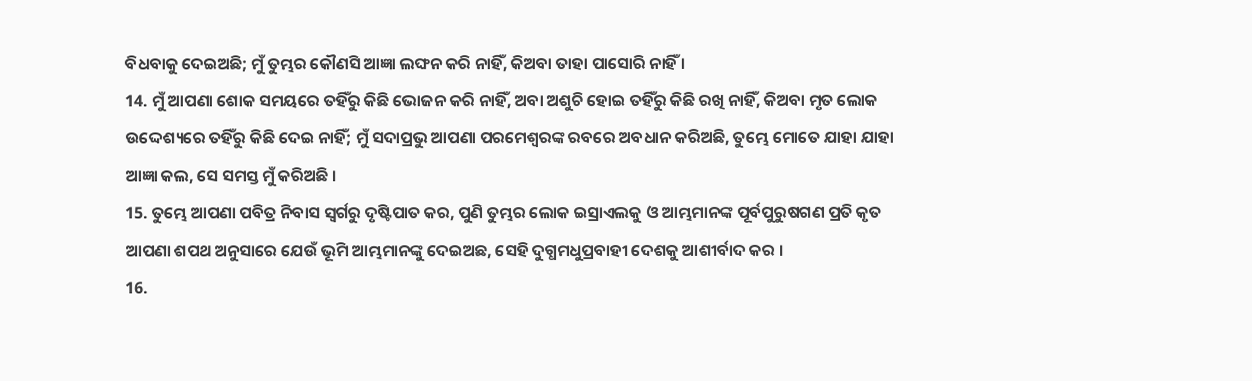ବିଧବାକୁ ଦେଇଅଛି; ମୁଁ ତୁମ୍ଭର କୌଣସି ଆଜ୍ଞା ଲଙ୍ଘନ କରି ନାହିଁ, କିଅବା ତାହା ପାସୋରି ନାହିଁ ।
14. ମୁଁ ଆପଣା ଶୋକ ସମୟରେ ତହିଁରୁ କିଛି ଭୋଜନ କରି ନାହିଁ, ଅବା ଅଶୁଚି ହୋଇ ତହିଁରୁ କିଛି ରଖି ନାହିଁ, କିଅବା ମୃତ ଲୋକ ଉଦ୍ଦେଶ୍ୟରେ ତହିଁରୁ କିଛି ଦେଇ ନାହିଁ; ମୁଁ ସଦାପ୍ରଭୁ ଆପଣା ପରମେଶ୍ଵରଙ୍କ ରବରେ ଅବଧାନ କରିଅଛି, ତୁମ୍ଭେ ମୋତେ ଯାହା ଯାହା ଆଜ୍ଞା କଲ, ସେ ସମସ୍ତ ମୁଁ କରିଅଛି ।
15. ତୁମ୍ଭେ ଆପଣା ପବିତ୍ର ନିବାସ ସ୍ଵର୍ଗରୁ ଦୃଷ୍ଟିପାତ କର, ପୁଣି ତୁମ୍ଭର ଲୋକ ଇସ୍ରାଏଲକୁ ଓ ଆମ୍ଭମାନଙ୍କ ପୂର୍ବପୁରୁଷଗଣ ପ୍ରତି କୃତ ଆପଣା ଶପଥ ଅନୁସାରେ ଯେଉଁ ଭୂମି ଆମ୍ଭମାନଙ୍କୁ ଦେଇଅଛ, ସେହି ଦୁଗ୍ଧମଧୁପ୍ରବାହୀ ଦେଶକୁ ଆଶୀର୍ବାଦ କର ।
16.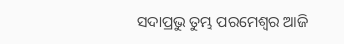ସଦାପ୍ରଭୁ ତୁମ୍ଭ ପରମେଶ୍ଵର ଆଜି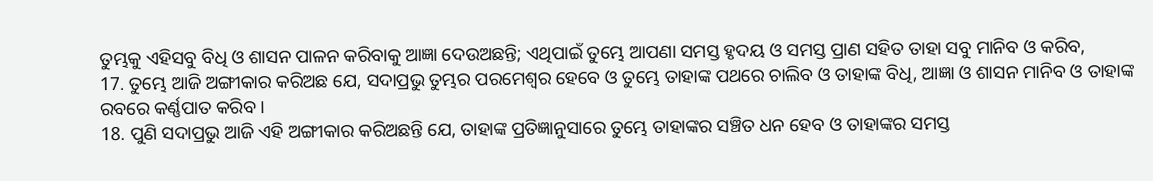ତୁମ୍ଭକୁ ଏହିସବୁ ବିଧି ଓ ଶାସନ ପାଳନ କରିବାକୁ ଆଜ୍ଞା ଦେଉଅଛନ୍ତି; ଏଥିପାଇଁ ତୁମ୍ଭେ ଆପଣା ସମସ୍ତ ହୃଦୟ ଓ ସମସ୍ତ ପ୍ରାଣ ସହିତ ତାହା ସବୁ ମାନିବ ଓ କରିବ,
17. ତୁମ୍ଭେ ଆଜି ଅଙ୍ଗୀକାର କରିଅଛ ଯେ, ସଦାପ୍ରଭୁ ତୁମ୍ଭର ପରମେଶ୍ଵର ହେବେ ଓ ତୁମ୍ଭେ ତାହାଙ୍କ ପଥରେ ଚାଲିବ ଓ ତାହାଙ୍କ ବିଧି, ଆଜ୍ଞା ଓ ଶାସନ ମାନିବ ଓ ତାହାଙ୍କ ରବରେ କର୍ଣ୍ଣପାତ କରିବ ।
18. ପୁଣି ସଦାପ୍ରଭୁ ଆଜି ଏହି ଅଙ୍ଗୀକାର କରିଅଛନ୍ତି ଯେ, ତାହାଙ୍କ ପ୍ରତିଜ୍ଞାନୁସାରେ ତୁମ୍ଭେ ତାହାଙ୍କର ସଞ୍ଚିତ ଧନ ହେବ ଓ ତାହାଙ୍କର ସମସ୍ତ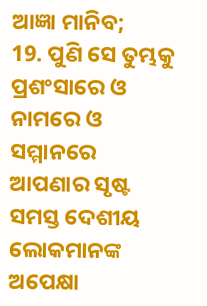ଆଜ୍ଞା ମାନିବ;
19. ପୁଣି ସେ ତୁମ୍ଭକୁ ପ୍ରଶଂସାରେ ଓ ନାମରେ ଓ ସମ୍ମାନରେ ଆପଣାର ସୃଷ୍ଟ ସମସ୍ତ ଦେଶୀୟ ଲୋକମାନଙ୍କ ଅପେକ୍ଷା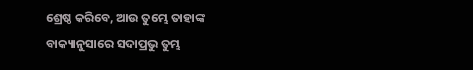ଶ୍ରେଷ୍ଠ କରିବେ, ଆଉ ତୁମ୍ଭେ ତାହାଙ୍କ ବାକ୍ୟାନୁସାରେ ସଦାପ୍ରଭୁ ତୁମ୍ଭ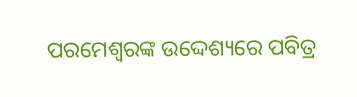ପରମେଶ୍ଵରଙ୍କ ଉଦ୍ଦେଶ୍ୟରେ ପବିତ୍ର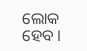ଲୋକ ହେବ ।